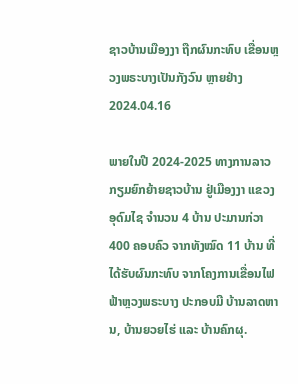ຊາວບ້ານເມືອງງາ ຖືກຜົນກະທົບ ເຂື່ອນຫຼວງພຣະບາງເປັນກັງວົນ ຫຼາຍຢ່າງ
2024.04.16

ພາຍໃນປີ 2024-2025 ທາງການລາວ ກຽມຍົກຍ້າຍຊາວບ້ານ ຢູ່ເມືອງງາ ແຂວງອຸດົມໄຊ ຈຳນວນ 4 ບ້ານ ປະມານກ່ວາ 400 ຄອບຄົວ ຈາກທັງໝົດ 11 ບ້ານ ທີ່ໄດ້ຮັບຜົນກະທົບ ຈາກໂຄງການເຂື່ອນໄຟຟ້າຫຼວງພຣະບາງ ປະກອບມີ ບ້ານລາດຫານ, ບ້ານຍວຍໄຮ່ ແລະ ບ້ານຄົກຜຸ.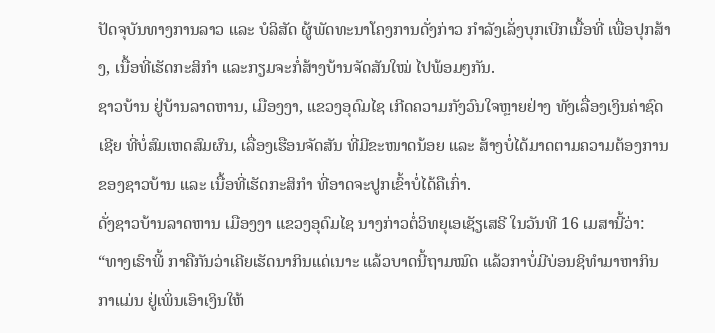ປັດຈຸບັນທາງການລາວ ແລະ ບໍລິສັດ ຜູ້ພັດທະນາໂຄງການດັ່ງກ່າວ ກຳລັງເລັ່ງບຸກເບີກເນື້ອທີ່ ເພື່ອປຸກສ້າງ, ເນື້ອທີ່ເຮັດກະສິກຳ ແລະກຽມຈະກໍ່ສ້າງບ້ານຈັດສັນໃໝ່ ໄປພ້ອມໆກັນ.
ຊາວບ້ານ ຢູ່ບ້ານລາດຫານ, ເມືອງງາ, ແຂວງອຸດົມໄຊ ເກີດຄວາມກັງວົນໃຈຫຼາຍຢ່າງ ທັງເລື່ອງເງິນຄ່າຊົດເຊີຍ ທີ່ບໍ່ສົມເຫດສົມຜົນ, ເລື່ອງເຮືອນຈັດສັນ ທີ່ມີຂະໜາດນ້ອຍ ແລະ ສ້າງບໍ່ໄດ້ມາດຕາມຄວາມຕ້ອງການ ຂອງຊາວບ້ານ ແລະ ເນື້ອທີ່ເຮັດກະສິກຳ ທີ່ອາດຈະປູກເຂົ້າບໍ່ໄດ້ຄືເກົ່າ.
ດັ່ງຊາວບ້ານລາດຫານ ເມືອງງາ ແຂວງອຸດົມໄຊ ນາງກ່າວຕໍ່ວິທຍຸເອເຊັຽເສຣີ ໃນວັນທີ 16 ເມສານີ້ວ່າ:
“ທາງເຮົາພີ້ ກາຄືກັນວ່າເຄີຍເຮັດນາກິນແດ່ເນາະ ແລ້ວບາດນີ້ຖາມໝົດ ແລ້ວກາບໍ່ມີບ່ອນຊິທຳມາຫາກິນກາແມ່ນ ຢູ່ເພິ່ນເອົາເງິນໃຫ້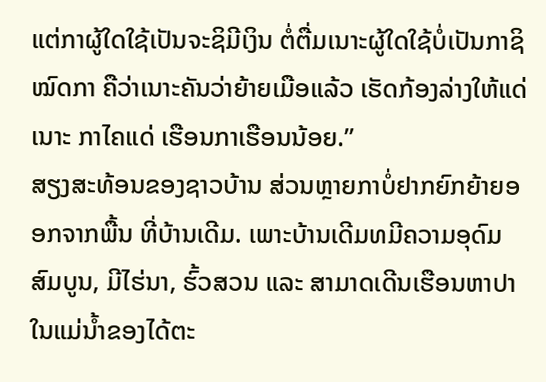ແຕ່ກາຜູ້ໃດໃຊ້ເປັນຈະຊິມີເງິນ ຕໍ່ຕື່ມເນາະຜູ້ໃດໃຊ້ບໍ່ເປັນກາຊິໝົດກາ ຄືວ່າເນາະຄັນວ່າຍ້າຍເມືອແລ້ວ ເຮັດກ້ອງລ່າງໃຫ້ແດ່ເນາະ ກາໄຄແດ່ ເຮືອນກາເຮືອນນ້ອຍ.”
ສຽງສະທ້ອນຂອງຊາວບ້ານ ສ່ວນຫຼາຍກາບໍ່ຢາກຍົກຍ້າຍອອກຈາກພື້ນ ທີ່ບ້ານເດີມ. ເພາະບ້ານເດີມທມີຄວາມອຸດົມສົມບູນ, ມີໄຮ່ນາ, ຮົ້ວສວນ ແລະ ສາມາດເດີນເຮືອນຫາປາ ໃນແມ່ນໍ້າຂອງໄດ້ຕະ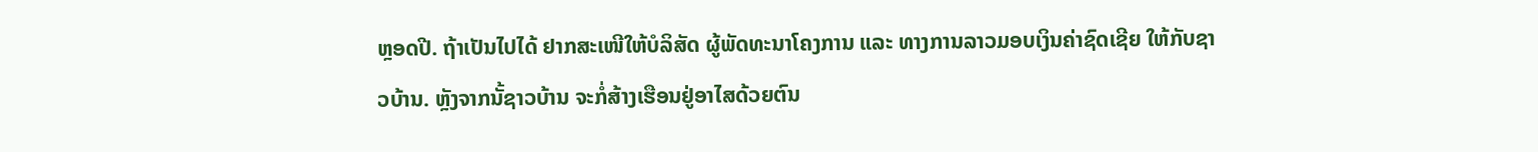ຫຼອດປີ. ຖ້າເປັນໄປໄດ້ ຢາກສະເໜີໃຫ້ບໍລິສັດ ຜູ້ພັດທະນາໂຄງການ ແລະ ທາງການລາວມອບເງິນຄ່າຊົດເຊີຍ ໃຫ້ກັບຊາວບ້ານ. ຫຼັງຈາກນັ້ຊາວບ້ານ ຈະກໍ່ສ້າງເຮືອນຢູ່ອາໄສດ້ວຍຕົນ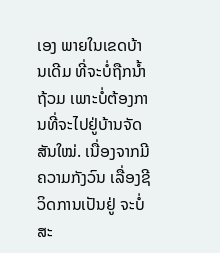ເອງ ພາຍໃນເຂດບ້ານເດີມ ທີ່ຈະບໍ່ຖືກນໍ້າຖ້ວມ ເພາະບໍ່ຕ້ອງການທີ່ຈະໄປຢູ່ບ້ານຈັດສັນໃໝ່. ເນື່ອງຈາກມີຄວາມກັງວົນ ເລື່ອງຊີວິດການເປັນຢູ່ ຈະບໍ່ສະ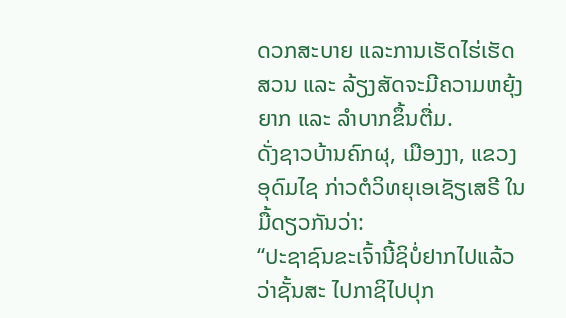ດວກສະບາຍ ແລະການເຮັດໄຮ່ເຮັດສວນ ແລະ ລ້ຽງສັດຈະມີຄວາມຫຍຸ້ງຍາກ ແລະ ລໍາບາກຂຶ້ນຕື່ມ.
ດັ່ງຊາວບ້ານຄົກຜຸ, ເມືອງງາ, ແຂວງອຸດົມໄຊ ກ່າວຕໍວິທຍຸເອເຊັຽເສຣີ ໃນມື້ດຽວກັນວ່າ:
“ປະຊາຊົນຂະເຈົ້ານີ້ຊິບໍ່ຢາກໄປແລ້ວວ່າຊັ້ນສະ ໄປກາຊິໄປປຸກ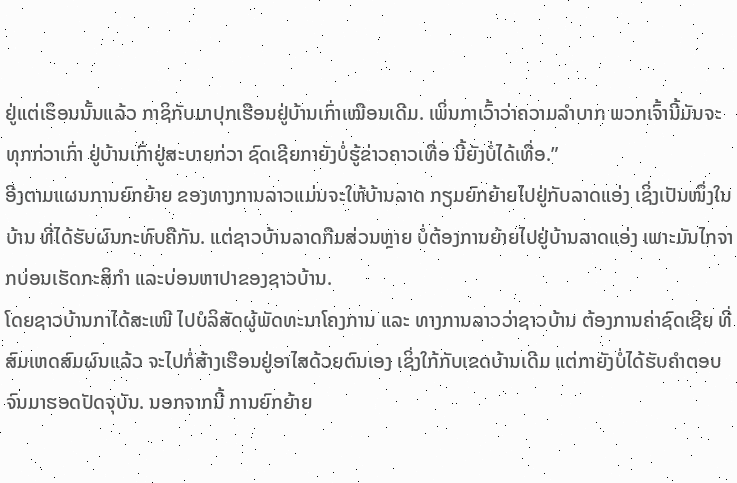ຢູ່ແຕ່ເຮຶອນນັ້ນແລ້ວ ກາຊິກັບມາປຸກເຮືອນຢູ່ບ້ານເກົ່າເໝືອນເດີມ. ເພິ່ນກາເວົ້າວ່າຄວາມລໍາບາກ ພວກເຈົ້ານີ້ມັນຈະທຸກກ່ວາເກົ່າ ຢູ່ບ້ານເກົ່າຢູ່ສະບາຍກ່ວາ ຊົດເຊີຍກາຍັງບໍ່ຮູ້ຂ່າວຄາວເທື່ອ ນີ້ຍັງບໍ່ໄດ້ເທື່ອ.”
ອີງຕາມແຜນການຍົກຍ້າຍ ຂອງທາງການລາວແມ່ນຈະໃຫ້ບ້ານລາດ ກຽມຍົກຍ້າຍໄປຢູ່ກັບລາດແອ່ງ ເຊິ່ງເປັນໜຶ່ງໃນບ້ານ ທີ່ໄດ້ຮັບຜົນກະທົບຄືກັນ. ແຕ່ຊາວບ້ານລາດກືມສ່ວນຫຼາຍ ບໍ່ຕ້ອງການຍ້າຍໄປຢູ່ບ້ານລາດແອ່ງ ເພາະມັນໄກຈາກບ່ອນເຮັດກະສິກຳ ແລະບ່ອນຫາປາຂອງຊາວບ້ານ.
ໂດຍຊາວບ້ານກາໄດ້ສະເໜີ ໄປບໍລິສັດຜູ້ພັດທະນາໂຄງການ ແລະ ທາງການລາວວ່າຊາວບ້ານ ຕ້ອງການຄ່າຊົດເຊີຍ ທີ່ສົມເຫດສົມຜົນແລ້ວ ຈະໄປກໍ່ສ້າງເຮືອນຢູ່ອາໄສດ້ວຍຕົນເອງ ເຊິ່ງໃກ້ກັບເຂດບ້ານເດີມ ແຕ່ກາຍັງບໍ່ໄດ້ຮັບຄຳຕອບ ຈົນມາຮອດປັດຈຸບັນ. ນອກຈາກນີ້ ການຍົກຍ້າຍ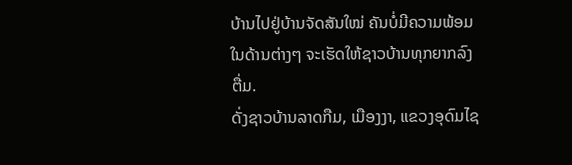ບ້ານໄປຢູ່ບ້ານຈັດສັນໃໝ່ ຄັນບໍ່ມີຄວາມພ້ອມໃນດ້ານຕ່າງໆ ຈະເຮັດໃຫ້ຊາວບ້ານທຸກຍາກລົງຕື່ມ.
ດັ່ງຊາວບ້ານລາດກືມ, ເມືອງງາ, ແຂວງອຸດົມໄຊ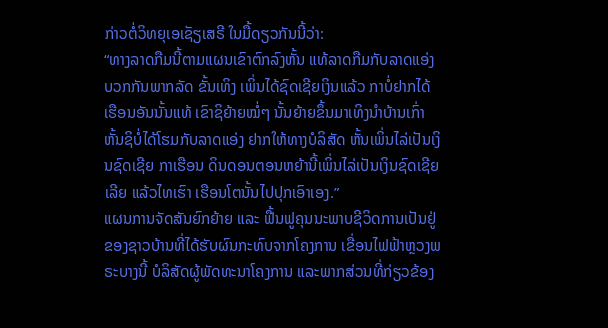ກ່າວຕໍ່ວິທຍຸເອເຊັຽເສຣີ ໃນມື້ດຽວກັນນີ້ວ່າ:
“ທາງລາດກືມນີ້ຕາມແຜນເຂົາຕົກລົງຫັ້ນ ແທ້ລາດກືມກັບລາດແອ່ງ ບວກກັນພາກລັດ ຂັ້ນເທິງ ເພິ່ນໄດ້ຊົດເຊີຍເງິນແລ້ວ ກາບໍ່ຢາກໄດ້ເຮືອນອັນນັ້ນແທ້ ເຂົາຊິຍ້າຍໝໍ່ໆ ນັ້ນຍ້າຍຂຶ້ນມາເທິງນໍາບ້ານເກົ່າ ຫັ້ນຊິບໍ່ໄດ້ໂຮມກັບລາດແອ່ງ ຢາກໃຫ້ທາງບໍລິສັດ ຫັ້ນເພິ່ນໄລ່ເປັນເງິນຊົດເຊີຍ ກາເຮືອນ ດິນດອນຕອນຫຍ້ານີ້ເພິ່ນໄລ່ເປັນເງິນຊົດເຊີຍເລີຍ ແລ້ວໄທເຮົາ ເຮືອນໂຕນັ້ນໄປປຸກເອົາເອງ.”
ແຜນການຈັດສັນຍົກຍ້າຍ ແລະ ຟື້ນຟູຄຸນນະພາບຊີວິດການເປັນຢູ່ ຂອງຊາວບ້ານທີ່ໄດ້ຮັບຜົນກະທົບຈາກໂຄງການ ເຂື່ອນໄຟຟ້າຫຼວງພຣະບາງນີ້ ບໍລິສັດຜູ້ພັດທະນາໂຄງການ ແລະພາກສ່ວນທີ່ກ່ຽວຂ້ອງ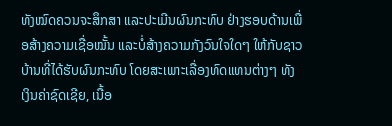ທັງໝົດຄວນຈະສຶກສາ ແລະປະເມີນຜົນກະທົບ ຢ່າງຮອບດ້ານເພື່ອສ້າງຄວາມເຊື່ອໝັ້ນ ແລະບໍ່ສ້າງຄວາມກັງວົນໃຈໃດໆ ໃຫ້ກັບຊາວບ້ານທີ່ໄດ້ຮັບຜົນກະທົບ ໂດຍສະເພາະເລື່ອງທົດແທນຕ່າງໆ ທັງເງິນຄ່າຊົດເຊີຍ, ເນື້ອ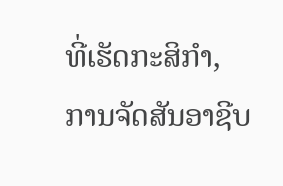ທີ່ເຮັດກະສິກຳ, ການຈັດສັນອາຊີບ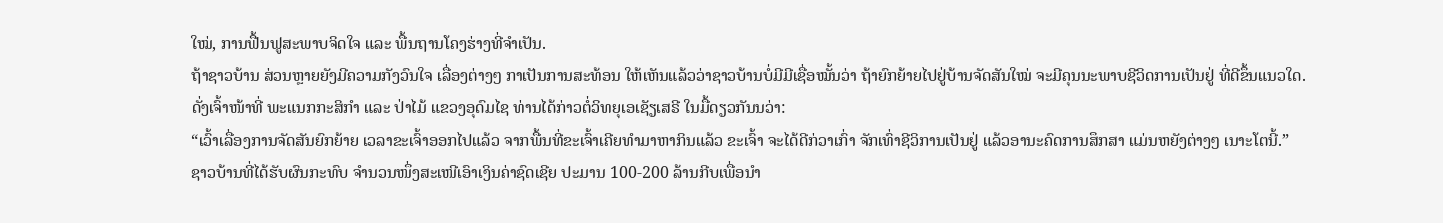ໃໝ່, ການຟື້ນຟູສະພາບຈິດໃຈ ແລະ ພື້ນຖານໂຄງຮ່າງທີ່ຈຳເປັນ.
ຖ້າຊາວບ້ານ ສ່ວນຫຼາຍຍັງມີຄວາມກັງວົນໃຈ ເລື່ອງຕ່າງໆ ກາເປັນການສະທ້ອນ ໃຫ້ເຫັນແລ້ວວ່າຊາວບ້ານບໍ່ມີມີເຊື່ອໝັ້ນວ່າ ຖ້າຍົກຍ້າຍໄປຢູ່ບ້ານຈັດສັນໃໝ່ ຈະມີຄຸນນະພາບຊີວິດການເປັນຢູ່ ທີ່ດີຂຶ້ນແນວໃດ.
ດັ່ງເຈົ້າໜ້າທີ່ ພະແນກກະສິກຳ ແລະ ປ່າໄມ້ ແຂວງອຸດົມໄຊ ທ່ານໄດ້ກ່າວຕໍ່ວິທຍຸເອເຊັຽເສຣີ ໃນມື້ດຽວກັນນວ່າ:
“ເວົ້າເລື່ອງການຈັດສັນຍົກຍ້າຍ ເວລາຂະເຈົ້າອອກໄປແລ້ວ ຈາກພື້ນທີ່ຂະເຈົ້າເຄີຍທໍາມາຫາກິນແລ້ວ ຂະເຈົ້າ ຈະໄດ້ດີກ່ວາເກົ່າ ຈັກເທົ່າຊີວິການເປັນຢູ່ ແລ້ວອານະຄົດການສຶກສາ ແມ່ນຫຍັງຕ່າງໆ ເນາະໂຕນີ້.”
ຊາວບ້ານທີ່ໄດ້ຮັບຜົນກະທົບ ຈໍານວນໜຶ່ງສະເໜີເອົາເງິນຄ່າຊົດເຊີຍ ປະມານ 100-200 ລ້ານກີບເພື່ອນໍາ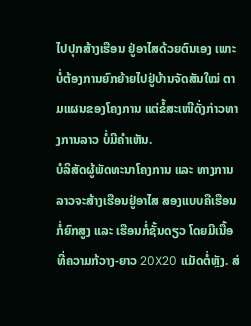ໄປປຸກສ້າງເຮືອນ ຢູ່ອາໄສດ້ວຍຕົນເອງ ເພາະບໍ່ຕ້ອງການຍົກຍ້າຍໄປຢູ່ບ້ານຈັດສັນໃໝ່ ຕາມແຜນຂອງໂຄງການ ແຕ່ຂໍ້ສະເໜີດັ່ງກ່າວທາງການລາວ ບໍ່ມີຄຳເຫັນ.
ບໍລິສັດຜູ້ພັດທະນາໂຄງການ ແລະ ທາງການລາວຈະສ້າງເຮືອນຢູ່ອາໄສ ສອງແບບຄືເຮືອນກໍ່ຍົກສູງ ແລະ ເຮືອນກໍ່ຊັ້ນດຽວ ໂດຍມີເນື້ອທີ່ຄວາມກ້ວາງ-ຍາວ 20X20 ແມັດຕໍ່ຫຼັງ. ສ່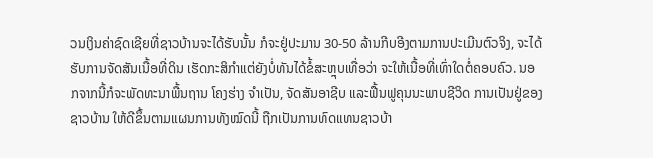ວນເງິນຄ່າຊົດເຊີຍທີ່ຊາວບ້ານຈະໄດ້ຮັບນັ້ນ ກໍຈະຢູ່ປະມານ 30-50 ລ້ານກີບອີງຕາມການປະເມີນຕົວຈິງ, ຈະໄດ້ຮັບການຈັດສັນເນື້ອທີ່ດິນ ເຮັດກະສິກຳແຕ່ຍັງບໍ່ທັນໄດ້ຂໍ້ສະຫຼຸບເທື່ອວ່າ ຈະໃຫ້ເນື້ອທີ່ເທົ່າໃດຕໍ່ຄອບຄົວ. ນອກຈາກນີ້ກໍຈະພັດທະນາພື້ນຖານ ໂຄງຮ່າງ ຈຳເປັນ, ຈັດສັນອາຊີບ ແລະຟື້ນຟູຄຸນນະພາບຊີວິດ ການເປັນຢູ່ຂອງຊາວບ້ານ ໃຫ້ດີຂຶ້ນຕາມແຜນການທັງໝົດນີ້ ຖືກເປັນການທົດແທນຊາວບ້າ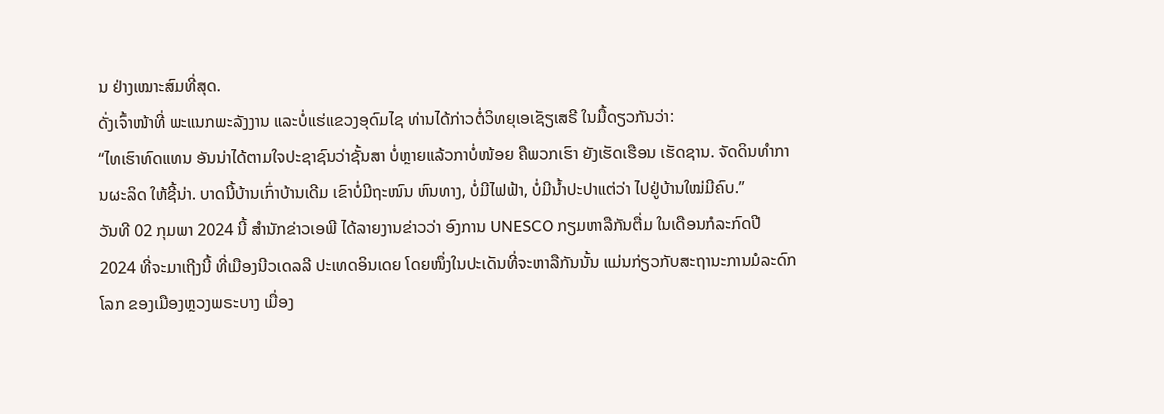ນ ຢ່າງເໝາະສົມທີ່ສຸດ.
ດັ່ງເຈົ້າໜ້າທີ່ ພະແນກພະລັງງານ ແລະບໍ່ແຮ່ແຂວງອຸດົມໄຊ ທ່ານໄດ້ກ່າວຕໍ່ວິທຍຸເອເຊັຽເສຣີ ໃນມື້ດຽວກັນວ່າ:
“ໄທເຮົາທົດແທນ ອັນນ່າໄດ້ຕາມໃຈປະຊາຊົນວ່າຊັ້ນສາ ບໍ່ຫຼາຍແລ້ວກາບໍ່ໜ້ອຍ ຄືພວກເຮົາ ຍັງເຮັດເຮືອນ ເຮັດຊານ. ຈັດດິນທຳການຜະລິດ ໃຫ້ຊີ້ນ່າ. ບາດນີ້ບ້ານເກົ່າບ້ານເດີມ ເຂົາບໍ່ມີຖະໜົນ ຫົນທາງ, ບໍ່ມີໄຟຟ້າ, ບໍ່ມີນໍ້າປະປາແຕ່ວ່າ ໄປຢູ່ບ້ານໃໝ່ມີຄົບ.”
ວັນທີ 02 ກຸມພາ 2024 ນີ້ ສໍານັກຂ່າວເອພີ ໄດ້ລາຍງານຂ່າວວ່າ ອົງການ UNESCO ກຽມຫາລືກັນຕື່ມ ໃນເດືອນກໍລະກົດປີ 2024 ທີ່ຈະມາເຖີງນີ້ ທີ່ເມືອງນີວເດລລີ ປະເທດອິນເດຍ ໂດຍໜຶ່ງໃນປະເດັນທີ່ຈະຫາລືກັນນັ້ນ ແມ່ນກ່ຽວກັບສະຖານະການມໍລະດົກໂລກ ຂອງເມືອງຫຼວງພຣະບາງ ເມື່ອງ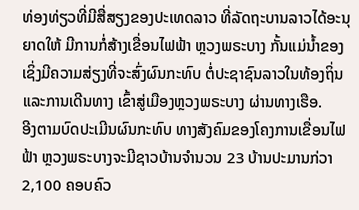ທ່ອງທ່ຽວທີ່ມີສື່ສຽງຂອງປະເທດລາວ ທີ່ລັດຖະບານລາວໄດ້ອະນຸຍາດໃຫ້ ມີການກໍ່ສ້າງເຂື່ອນໄຟຟ້າ ຫຼວງພຣະບາງ ກັ້ນແມ່ນໍ້າຂອງ ເຊິ່ງມີຄວາມສ່ຽງທີ່ຈະສົ່ງຜົນກະທົບ ຕໍ່ປະຊາຊົນລາວໃນທ້ອງຖິ່ນ ແລະການເດີນທາງ ເຂົ້າສູ່ເມືອງຫຼວງພຣະບາງ ຜ່ານທາງເຮືອ.
ອີງຕາມບົດປະເມີນຜົນກະທົບ ທາງສັງຄົມຂອງໂຄງການເຂື່ອນໄຟຟ້າ ຫຼວງພຣະບາງຈະມີຊາວບ້ານຈຳນວນ 23 ບ້ານປະມານກ່ວາ 2,100 ຄອບຄົວ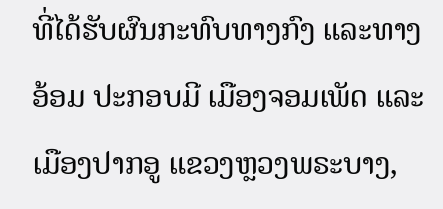ທີ່ໄດ້ຮັບຜົນກະທົບທາງກົງ ແລະທາງອ້ອມ ປະກອບມີ ເມືອງຈອມເພັດ ແລະ ເມືອງປາກອູ ແຂວງຫຼວງພຣະບາງ,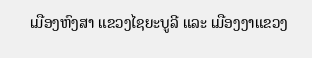ເມືອງຫົງສາ ແຂວງໄຊຍະບູລີ ແລະ ເມືອງງາແຂວງ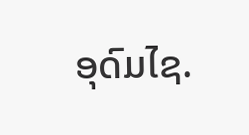ອຸດົມໄຊ.